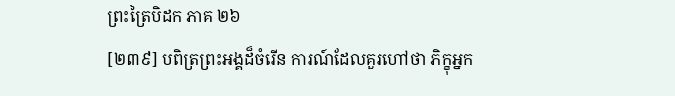ព្រះត្រៃបិដក ភាគ ២៦
[២៣៩] បពិត្រព្រះអង្គដ៏ចំរើន ការណ៍ដែលគួរហៅថា ភិក្ខុអ្នក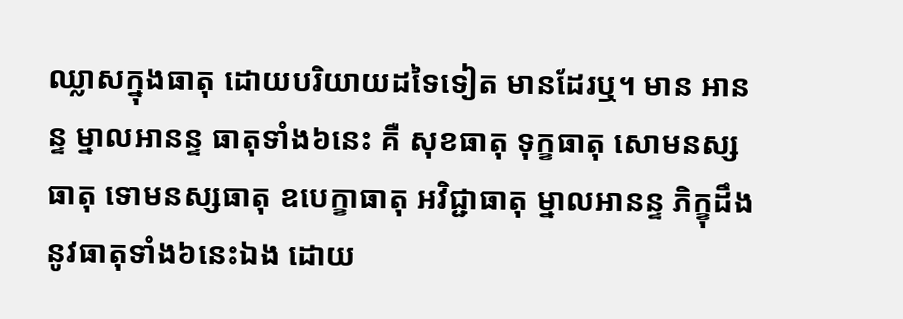ឈ្លាសក្នុងធាតុ ដោយបរិយាយដទៃទៀត មានដែរឬ។ មាន អានន្ទ ម្នាលអានន្ទ ធាតុទាំង៦នេះ គឺ សុខធាតុ ទុក្ខធាតុ សោមនស្សធាតុ ទោមនស្សធាតុ ឧបេក្ខាធាតុ អវិជ្ជាធាតុ ម្នាលអានន្ទ ភិក្ខុដឹងនូវធាតុទាំង៦នេះឯង ដោយ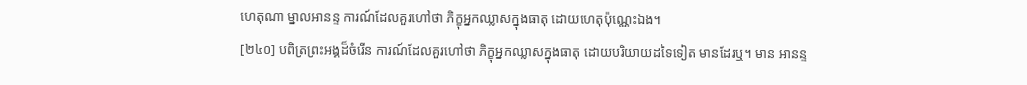ហេតុណា ម្នាលអានន្ទ ការណ៍ដែលគួរហៅថា ភិក្ខុអ្នកឈ្លាសក្នុងធាតុ ដោយហេតុប៉ុណ្ណេះឯង។
[២៤០] បពិត្រព្រះអង្គដ៏ចំរើន ការណ៍ដែលគួរហៅថា ភិក្ខុអ្នកឈ្លាសក្នុងធាតុ ដោយបរិយាយដទៃទៀត មានដែរឬ។ មាន អានន្ទ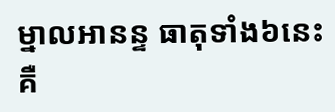ម្នាលអានន្ទ ធាតុទាំង៦នេះ គឺ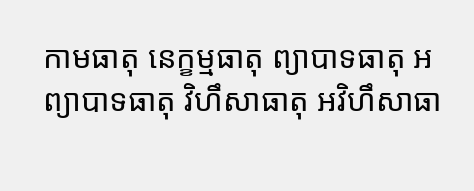កាមធាតុ នេក្ខម្មធាតុ ព្យាបាទធាតុ អព្យាបាទធាតុ វិហឹសាធាតុ អវិហឹសាធា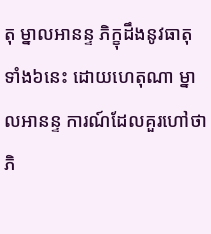តុ ម្នាលអានន្ទ ភិក្ខុដឹងនូវធាតុទាំង៦នេះ ដោយហេតុណា ម្នាលអានន្ទ ការណ៍ដែលគួរហៅថា ភិ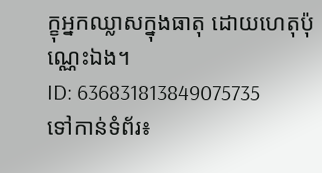ក្ខុអ្នកឈ្លាសក្នុងធាតុ ដោយហេតុប៉ុណ្ណេះឯង។
ID: 636831813849075735
ទៅកាន់ទំព័រ៖